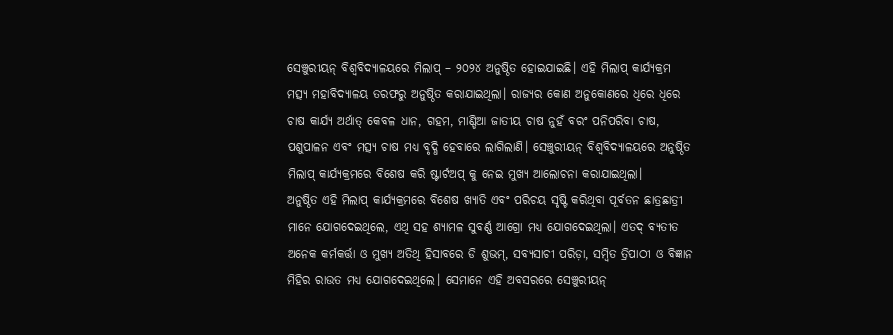ସେଞ୍ଚୁରୀୟନ୍ ବିଶ୍ଵବିଦ୍ୟାଳୟରେ ମିଲାପ୍ – ୨୦୨୪ ଅନୁଷ୍ଠିତ ହୋଇଯାଇଛି। ଏହି ମିଲାପ୍ କାର୍ଯ୍ୟକ୍ରମ ମତ୍ସ୍ୟ ମହାବିଦ୍ୟାଳୟ ତରଫରୁ ଅନୁଷ୍ଠିତ କରାଯାଇଥିଲା। ରାଜ୍ୟର କୋଣ ଅନୁକୋଣରେ ଧିରେ ଧିରେ ଚାଷ କାର୍ଯ୍ୟ ଅର୍ଥାତ୍ କେବଳ ଧାନ, ଗହମ, ମାଣ୍ଡିଆ ଜାତୀୟ ଚାଷ ନୁହଁ ବରଂ ପନିପରିବା ଚାଷ, ପଶୁପାଳନ ଏବଂ ମତ୍ସ୍ୟ ଚାଷ ମଧ୍ୟ ବୃଦ୍ଧି ହେବାରେ ଲାଗିଲାଣି। ସେଞ୍ଚୁରୀୟନ୍ ବିଶ୍ଵବିଦ୍ୟାଳୟରେ ଅନୁଷ୍ଠିତ ମିଲାପ୍ କାର୍ଯ୍ୟକ୍ରମରେ ବିଶେଷ କରି ଷ୍ଟାର୍ଟଅପ୍ କୁ ନେଇ ମୁଖ୍ୟ ଆଲୋଚନା କରାଯାଇଥିଲା।
ଅନୁଷ୍ଠିତ ଏହି ମିଲାପ୍ କାର୍ଯ୍ୟକ୍ରମରେ ବିଶେଷ ଖ୍ୟାତି ଏବଂ ପରିଚୟ ସୃଷ୍ଟି କରିଥିବା ପୂର୍ବତନ ଛାତ୍ରଛାତ୍ରୀ ମାନେ ଯୋଗଦେଇଥିଲେ, ଏଥି ସହ ଶ୍ୟାମଳ ସୁବର୍ଣ୍ଣ ଆଗ୍ରୋ ମଧ୍ୟ ଯୋଗଦେଇଥିଲା। ଏତଦ୍ ବ୍ୟତୀତ ଅନେକ କର୍ମକର୍ତ୍ତା ଓ ମୁଖ୍ୟ ଅତିଥି ହିସାବରେ ଡି ଶୁଭମ୍, ସବ୍ୟସାଚୀ ପରିଡ଼ା, ସମ୍ବିତ ତ୍ରିପାଠୀ ଓ ବିଜ୍ଞାନ ମିହିର ରାଉତ ମଧ୍ୟ ଯୋଗଦେଇଥିଲେ। ସେମାନେ ଏହି ଅବସରରେ ସେଞ୍ଚୁରୀୟନ୍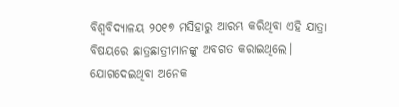ବିଶ୍ଵବିଦ୍ୟାଳୟ ୨୦୧୭ ମସିହାରୁ ଆରମ୍ଭ କରିଥିବା ଏହି ଯାତ୍ରା ବିଷୟରେ ଛାତ୍ରଛାତ୍ରୀମାନଙ୍କୁ ଅବଗତ କରାଇଥିଲେ। ଯୋଗଦେଇଥିବା ଅନେକ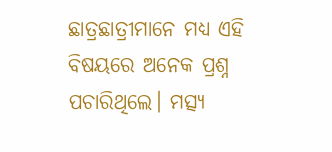ଛାତ୍ରଛାତ୍ରୀମାନେ ମଧ୍ୟ ଏହି ବିଷୟରେ ଅନେକ ପ୍ରଶ୍ନ ପଚାରିଥିଲେ। ମତ୍ସ୍ୟ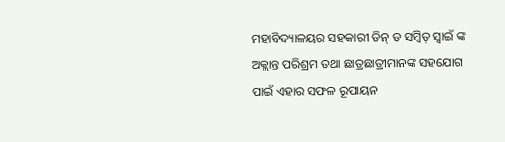ମହାବିଦ୍ୟାଳୟର ସହକାରୀ ଡିନ୍ ଡ ସମ୍ୱିତ୍ ସ୍ୱାଇଁ ଙ୍କ ଅକ୍ଲାନ୍ତ ପରିଶ୍ରମ ତଥା ଛାତ୍ରଛାତ୍ରୀମାନଙ୍କ ସହଯୋଗ ପାଇଁ ଏହାର ସଫଳ ରୂପାୟନ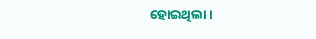ହୋଇଥିଲା।